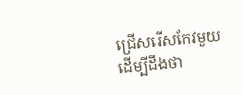ជ្រើសរើសកែវមួយ ដើម្បីដឹងថា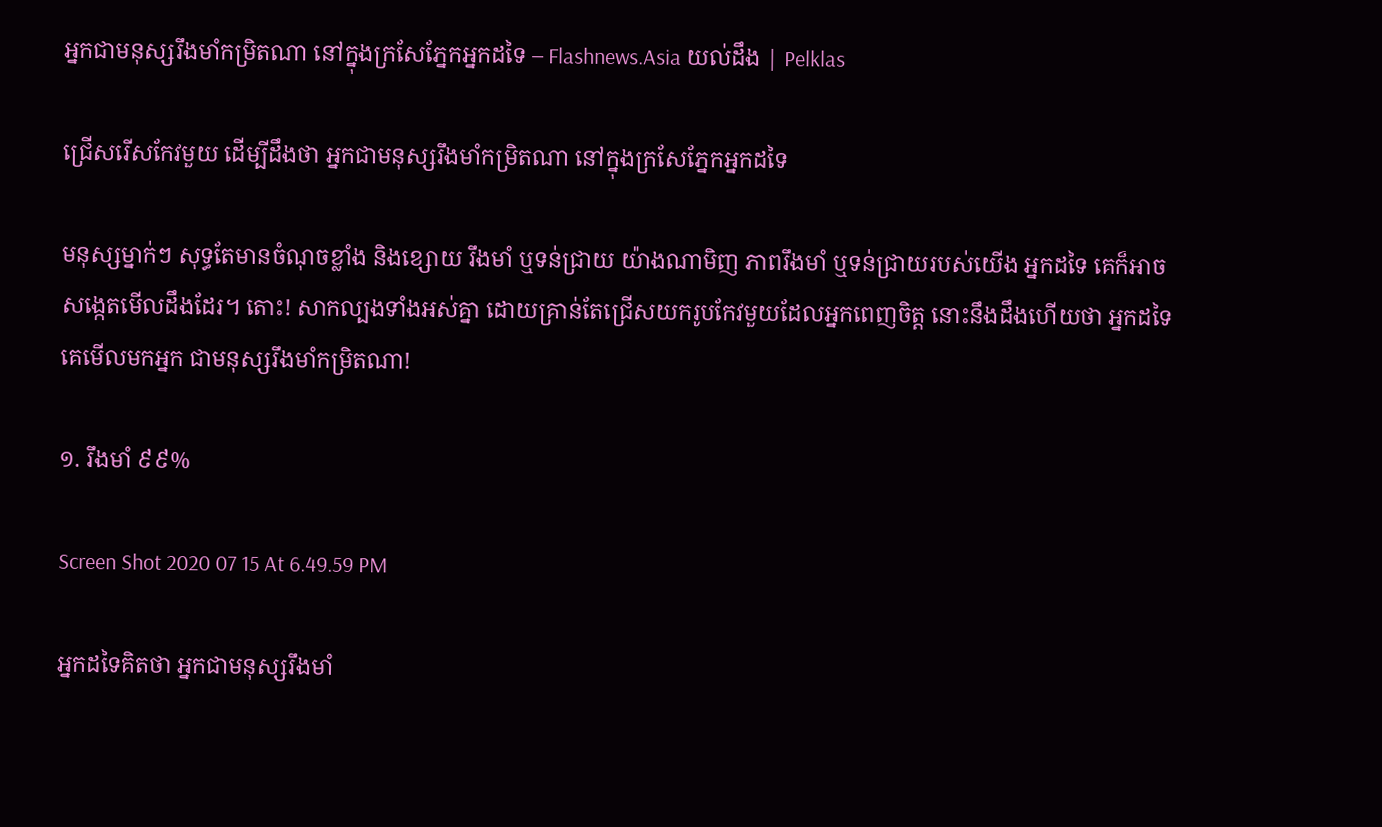អ្នកជាមនុស្សរឹងមាំកម្រិតណា នៅក្នុងក្រសែភ្នែកអ្នកដទៃ – Flashnews.Asia យល់ដឹង | Pelklas

ជ្រើសរើសកែវមួយ ដើម្បីដឹងថា អ្នកជាមនុស្សរឹងមាំកម្រិតណា នៅក្នុងក្រសែភ្នែកអ្នកដទៃ

មនុស្សម្នាក់ៗ សុទ្ធតែមានចំណុចខ្លាំង និងខ្សោយ រឹងមាំ ឬទន់ជ្រាយ យ៉ាងណាមិញ ភាពរឹងមាំ ឬទន់ជ្រាយរបស់យើង អ្នកដទៃ គេក៏អាចសង្កេតមើលដឹងដែរ។ តោះ! សាកល្បងទាំងអស់គ្នា ដោយគ្រាន់តែជ្រើសយករូបកែវមួយដែលអ្នកពេញចិត្ត នោះនឹងដឹងហើយថា អ្នកដទៃ គេមើលមកអ្នក ជាមនុស្សរឹងមាំកម្រិតណា!

១. រឹងមាំ ៩៩%

Screen Shot 2020 07 15 At 6.49.59 PM

អ្នកដទៃគិតថា អ្នកជាមនុស្សរឹងមាំ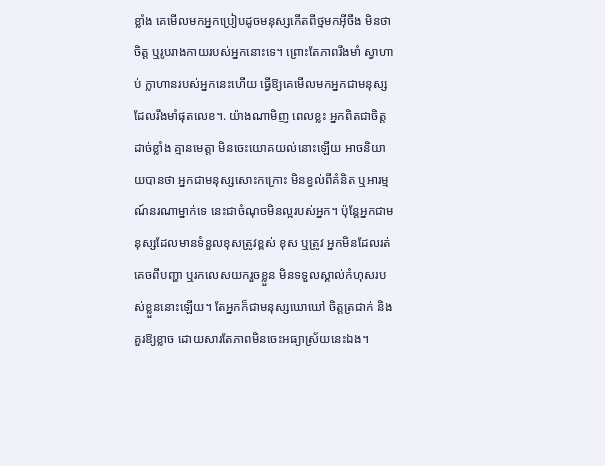ខ្លាំង គេមើលមកអ្នកប្រៀបដូចមនុស្សកើតពីថ្មមកអ៊ីចឹង មិនថាចិត្ត ឬរូបរាងកាយរបស់អ្នកនោះទេ។ ព្រោះតែភាពរឹងមាំ ស្វាហាប់ ក្លាហានរបស់អ្នកនេះហើយ ធ្វើឱ្យគេមើលមកអ្នកជាមនុស្សដែលរឹងមាំផុតលេខ។. យ៉ាងណាមិញ ពេលខ្លះ អ្នកពិតជាចិត្តដាច់ខ្លាំង គ្មានមេត្តា មិនចេះយោគយល់នោះឡើយ អាចនិយាយបានថា អ្នកជាមនុស្សសោះកក្រោះ មិនខ្វល់ពីគំនិត ឬអារម្មណ៍នរណាម្នាក់ទេ នេះជាចំណុចមិនល្អរបស់អ្នក។ ប៉ុន្តែអ្នកជាមនុស្សដែលមានទំនួលខុសត្រូវខ្ពស់ ខុស ឬត្រូវ អ្នកមិនដែលរត់គេចពីបញ្ហា ឬរកលេសយករួចខ្លួន មិនទទួលស្គាល់កំហុសរបស់ខ្លួននោះឡើយ។ តែអ្នកក៏ជាមនុស្សឃោឃៅ ចិត្តត្រជាក់ និងគួរឱ្យខ្លាច ដោយសារតែភាពមិនចេះអធ្យាស្រ័យនេះឯង។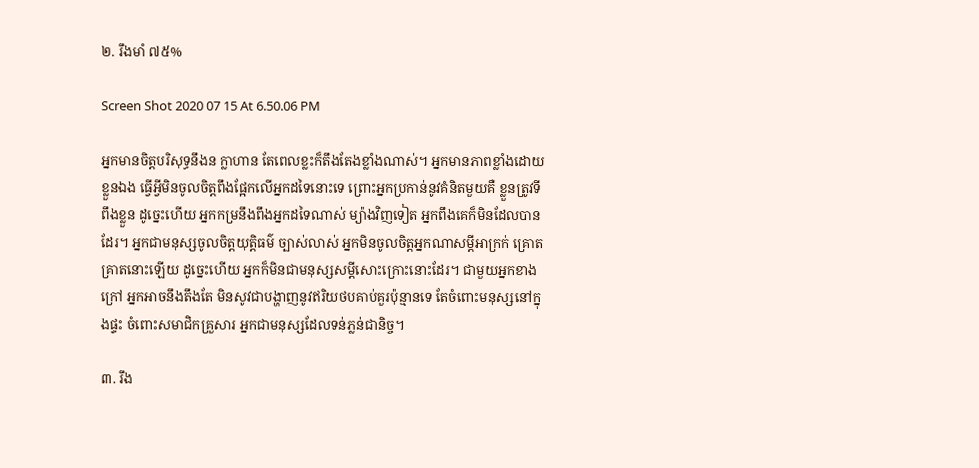២. រឹងមាំ ៧៥%

Screen Shot 2020 07 15 At 6.50.06 PM

អ្នកមានចិត្តបរិសុទ្ធនឹងន ក្លាហាន តែពេលខ្លះក៏តឹងតែងខ្លាំងណាស់។ អ្នកមានភាពខ្លាំងដោយខ្លួនឯង ធ្វើអ្វីមិនចូលចិត្តពឹងផ្អែកលើអ្នកដទៃនោះទេ ព្រោះអ្នកប្រកាន់នូវគំនិតមួយគឺ ខ្លួនត្រូវទីពឹងខ្លួន ដូច្នេះហើយ អ្នកកម្រនឹងពឹងអ្នកដទៃណាស់ ម្យ៉ាងវិញទៀត អ្នកពឹងគេក៏មិនដែលបានដែរ។ អ្នកជាមនុស្សចូលចិត្តយុត្តិធម៌ ច្បាស់លាស់ អ្នកមិនចូលចិត្តអ្នកណាសម្ដីអាក្រក់ គ្រោតគ្រាតនោះឡើយ ដូច្នេះហើយ អ្នកក៏មិនជាមនុស្សសម្ដីសោះក្រោះនោះដែរ។ ជាមួយអ្នកខាងក្រៅ អ្នកអាចនឹងតឹងតែ មិនសូវជាបង្ហាញនូវឥរិយថបគាប់គួរប៉ុន្មានទេ តែចំពោះមនុស្សនៅក្នុងផ្ទះ ចំពោះសមាជិកគ្រួសារ អ្នកជាមនុស្សដែលទន់ភ្លន់ជានិច្ច។

៣. រឹង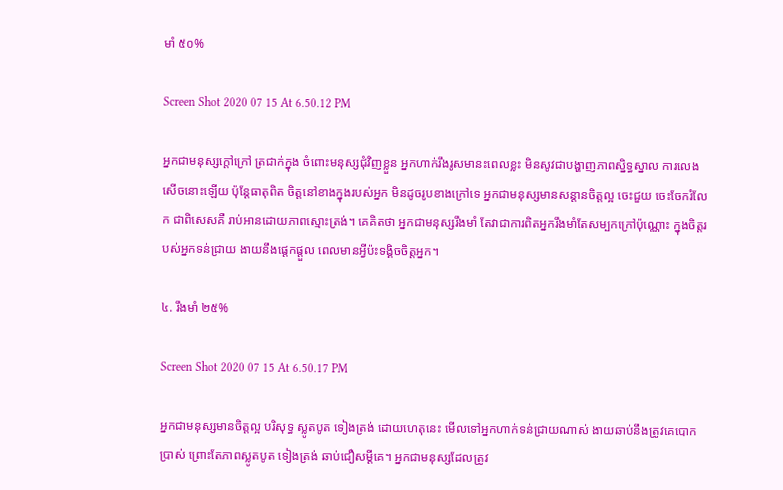មាំ ៥០%

Screen Shot 2020 07 15 At 6.50.12 PM

អ្នកជាមនុស្សក្ដៅក្រៅ ត្រជាក់ក្នុង ចំពោះមនុស្សជុំវិញខ្លួន អ្នកហាក់រឹងរូសមានះពេលខ្លះ មិនសូវជាបង្ហាញភាពស្និទ្ធស្នាល ការលេងសើចនោះឡើយ ប៉ុន្តែធាតុពិត ចិត្តនៅខាងក្នុងរបស់អ្នក មិនដូចរូបខាងក្រៅទេ អ្នកជាមនុស្សមានសន្ដានចិត្តល្អ ចេះជួយ ចេះចែករំលែក ជាពិសេសគឺ រាប់អានដោយភាពស្មោះត្រង់។ គេគិតថា អ្នកជាមនុស្សរឹងមាំ តែវាជាការពិតអ្នករឹងមាំតែសម្បកក្រៅប៉ុណ្ណោះ ក្នុងចិត្តរបស់អ្នកទន់ជ្រាយ ងាយនឹងផ្ដេកផ្ដួល ពេលមានអ្វីប៉ះទង្គិចចិត្តអ្នក។

៤. រឹងមាំ ២៥%

Screen Shot 2020 07 15 At 6.50.17 PM

អ្នកជាមនុស្សមានចិត្តល្អ បរិសុទ្ធ ស្លូតបូត ទៀងត្រង់ ដោយហេតុនេះ មើលទៅអ្នកហាក់ទន់ជ្រាយណាស់ ងាយឆាប់នឹងត្រូវគេបោកប្រាស់ ព្រោះតែភាពស្លូតបូត ទៀងត្រង់ ឆាប់ជឿសម្ដីគេ។ អ្នកជាមនុស្សដែលត្រូវ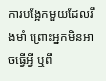ការបង្អែកមួយដែលរឹងមាំ ព្រោះអ្នកមិនអាចធ្វើអ្វី ឬពឹ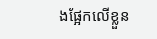ងផ្អែកលើខ្លួន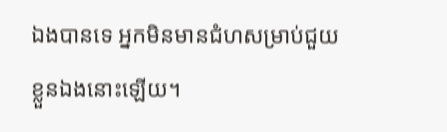ឯងបានទេ អ្នកមិនមានជំហសម្រាប់ជួយខ្លួនឯងនោះឡើយ។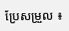ប្រែសម្រួល ៖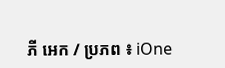ភី អេក / ប្រភព ៖ iOne